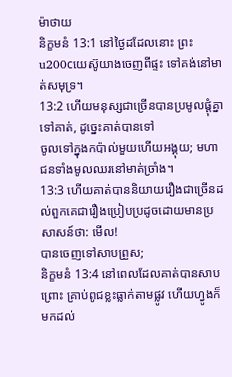ម៉ាថាយ
និក្ខមនំ 13:1 នៅថ្ងៃដដែលនោះ ព្រះu200cយេស៊ូយាងចេញពីផ្ទះ ទៅគង់នៅមាត់សមុទ្រ។
13:2 ហើយមនុស្សជាច្រើនបានប្រមូលផ្តុំគ្នាទៅគាត់, ដូច្នេះគាត់បានទៅ
ចូលទៅក្នុងកប៉ាល់មួយហើយអង្គុយ; មហាជនទាំងមូលឈរនៅមាត់ច្រាំង។
13:3 ហើយគាត់បាននិយាយរឿងជាច្រើនដល់ពួកគេជារឿងប្រៀបប្រដូចដោយមានប្រសាសន៍ថា: មើល!
បានចេញទៅសាបព្រួស;
និក្ខមនំ 13:4 នៅពេលដែលគាត់បានសាបព្រោះ គ្រាប់ពូជខ្លះធ្លាក់តាមផ្លូវ ហើយហ្វូងក៏មកដល់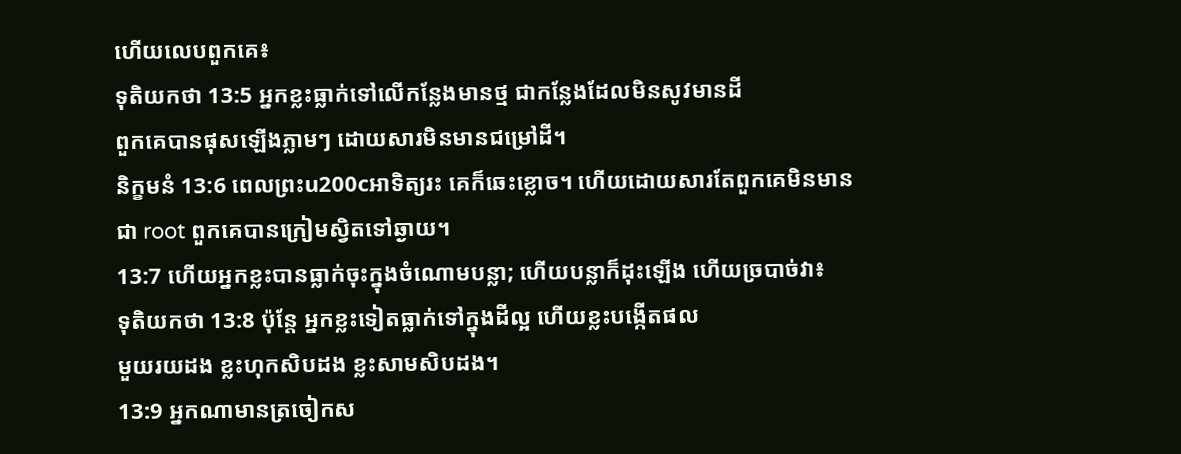ហើយលេបពួកគេ៖
ទុតិយកថា 13:5 អ្នកខ្លះធ្លាក់ទៅលើកន្លែងមានថ្ម ជាកន្លែងដែលមិនសូវមានដី
ពួកគេបានផុសឡើងភ្លាមៗ ដោយសារមិនមានជម្រៅដី។
និក្ខមនំ 13:6 ពេលព្រះu200cអាទិត្យរះ គេក៏ឆេះខ្លោច។ ហើយដោយសារតែពួកគេមិនមាន
ជា root ពួកគេបានក្រៀមស្វិតទៅឆ្ងាយ។
13:7 ហើយអ្នកខ្លះបានធ្លាក់ចុះក្នុងចំណោមបន្លា; ហើយបន្លាក៏ដុះឡើង ហើយច្របាច់វា៖
ទុតិយកថា 13:8 ប៉ុន្តែ អ្នកខ្លះទៀតធ្លាក់ទៅក្នុងដីល្អ ហើយខ្លះបង្កើតផល
មួយរយដង ខ្លះហុកសិបដង ខ្លះសាមសិបដង។
13:9 អ្នកណាមានត្រចៀកស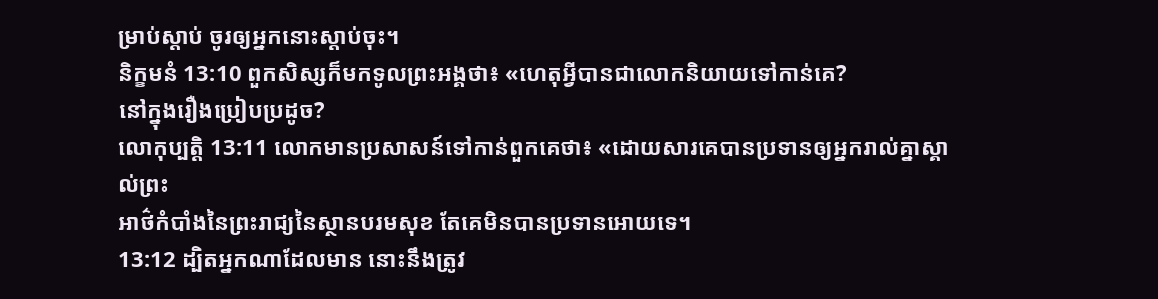ម្រាប់ស្តាប់ ចូរឲ្យអ្នកនោះស្តាប់ចុះ។
និក្ខមនំ 13:10 ពួកសិស្សក៏មកទូលព្រះអង្គថា៖ «ហេតុអ្វីបានជាលោកនិយាយទៅកាន់គេ?
នៅក្នុងរឿងប្រៀបប្រដូច?
លោកុប្បត្តិ 13:11 លោកមានប្រសាសន៍ទៅកាន់ពួកគេថា៖ «ដោយសារគេបានប្រទានឲ្យអ្នករាល់គ្នាស្គាល់ព្រះ
អាថ៌កំបាំងនៃព្រះរាជ្យនៃស្ថានបរមសុខ តែគេមិនបានប្រទានអោយទេ។
13:12 ដ្បិតអ្នកណាដែលមាន នោះនឹងត្រូវ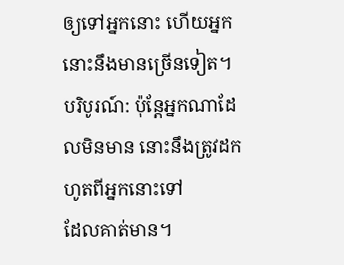ឲ្យទៅអ្នកនោះ ហើយអ្នកនោះនឹងមានច្រើនទៀត។
បរិបូរណ៍: ប៉ុន្តែអ្នកណាដែលមិនមាន នោះនឹងត្រូវដកហូតពីអ្នកនោះទៅ
ដែលគាត់មាន។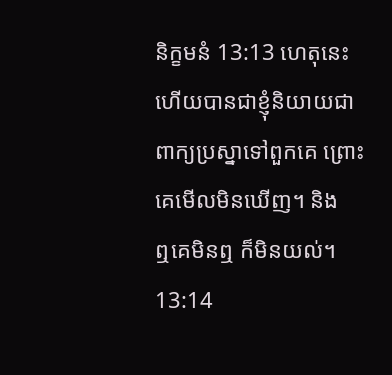និក្ខមនំ 13:13 ហេតុនេះហើយបានជាខ្ញុំនិយាយជាពាក្យប្រស្នាទៅពួកគេ ព្រោះគេមើលមិនឃើញ។ និង
ឮគេមិនឮ ក៏មិនយល់។
13:14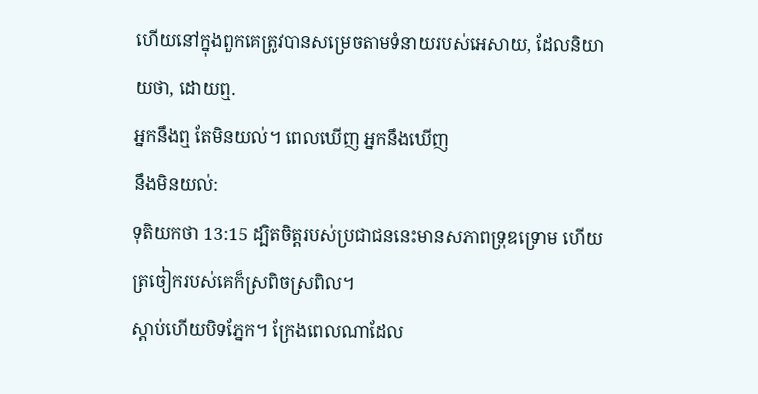ហើយនៅក្នុងពួកគេត្រូវបានសម្រេចតាមទំនាយរបស់អេសាយ, ដែលនិយាយថា, ដោយឮ.
អ្នកនឹងឮ តែមិនយល់។ ពេលឃើញ អ្នកនឹងឃើញ
នឹងមិនយល់:
ទុតិយកថា 13:15 ដ្បិតចិត្តរបស់ប្រជាជននេះមានសភាពទ្រុឌទ្រោម ហើយត្រចៀករបស់គេក៏ស្រពិចស្រពិល។
ស្តាប់ហើយបិទភ្នែក។ ក្រែងពេលណាដែល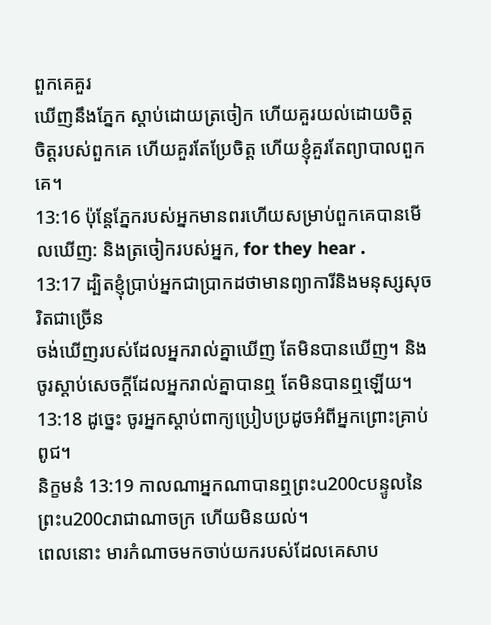ពួកគេគួរ
ឃើញនឹងភ្នែក ស្តាប់ដោយត្រចៀក ហើយគួរយល់ដោយចិត្ត
ចិត្តរបស់ពួកគេ ហើយគួរតែប្រែចិត្ត ហើយខ្ញុំគួរតែព្យាបាលពួកគេ។
13:16 ប៉ុន្តែភ្នែករបស់អ្នកមានពរហើយសម្រាប់ពួកគេបានមើលឃើញ: និងត្រចៀករបស់អ្នក, for they hear .
13:17 ដ្បិតខ្ញុំប្រាប់អ្នកជាប្រាកដថាមានព្យាការីនិងមនុស្សសុចរិតជាច្រើន
ចង់ឃើញរបស់ដែលអ្នករាល់គ្នាឃើញ តែមិនបានឃើញ។ និង
ចូរស្ដាប់សេចក្ដីដែលអ្នករាល់គ្នាបានឮ តែមិនបានឮឡើយ។
13:18 ដូច្នេះ ចូរអ្នកស្ដាប់ពាក្យប្រៀបប្រដូចអំពីអ្នកព្រោះគ្រាប់ពូជ។
និក្ខមនំ 13:19 កាលណាអ្នកណាបានឮព្រះu200cបន្ទូលនៃព្រះu200cរាជាណាចក្រ ហើយមិនយល់។
ពេលនោះ មារកំណាចមកចាប់យករបស់ដែលគេសាប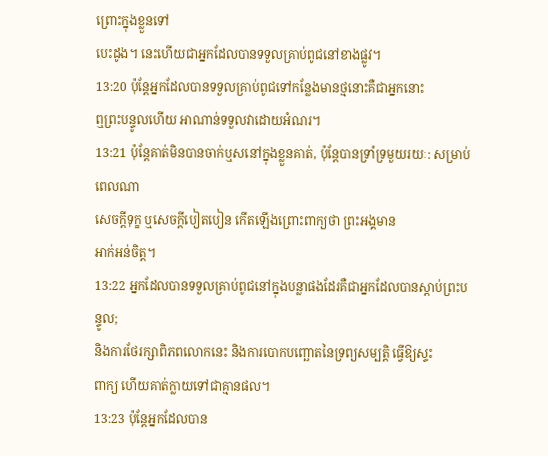ព្រោះក្នុងខ្លួនទៅ
បេះដូង។ នេះហើយជាអ្នកដែលបានទទួលគ្រាប់ពូជនៅខាងផ្លូវ។
13:20 ប៉ុន្តែអ្នកដែលបានទទួលគ្រាប់ពូជទៅកន្លែងមានថ្មនោះគឺជាអ្នកនោះ
ឮព្រះបន្ទូលហើយ អាណាន់ទទួលវាដោយអំណរ។
13:21 ប៉ុន្តែគាត់មិនបានចាក់ឬសនៅក្នុងខ្លួនគាត់, ប៉ុន្តែបានទ្រាំទ្រមួយរយៈ: សម្រាប់ពេលណា
សេចក្តីទុក្ខ ឬសេចក្តីបៀតបៀន កើតឡើងព្រោះពាក្យថា ព្រះអង្គមាន
អាក់អន់ចិត្ត។
13:22 អ្នកដែលបានទទួលគ្រាប់ពូជនៅក្នុងបន្លាផងដែរគឺជាអ្នកដែលបានស្តាប់ព្រះបន្ទូល;
និងការថែរក្សាពិភពលោកនេះ និងការបោកបញ្ឆោតនៃទ្រព្យសម្បត្តិ ធ្វើឱ្យស្ទះ
ពាក្យ ហើយគាត់ក្លាយទៅជាគ្មានផល។
13:23 ប៉ុន្តែអ្នកដែលបាន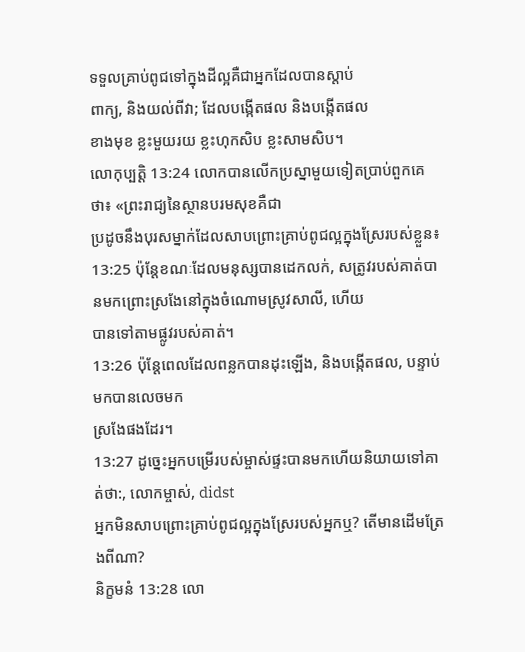ទទួលគ្រាប់ពូជទៅក្នុងដីល្អគឺជាអ្នកដែលបានស្តាប់
ពាក្យ, និងយល់ពីវា; ដែលបង្កើតផល និងបង្កើតផល
ខាងមុខ ខ្លះមួយរយ ខ្លះហុកសិប ខ្លះសាមសិប។
លោកុប្បត្តិ 13:24 លោកបានលើកប្រស្នាមួយទៀតប្រាប់ពួកគេថា៖ «ព្រះរាជ្យនៃស្ថានបរមសុខគឺជា
ប្រដូចនឹងបុរសម្នាក់ដែលសាបព្រោះគ្រាប់ពូជល្អក្នុងស្រែរបស់ខ្លួន៖
13:25 ប៉ុន្តែខណៈដែលមនុស្សបានដេកលក់, សត្រូវរបស់គាត់បានមកព្រោះស្រងែនៅក្នុងចំណោមស្រូវសាលី, ហើយ
បានទៅតាមផ្លូវរបស់គាត់។
13:26 ប៉ុន្តែពេលដែលពន្លកបានដុះឡើង, និងបង្កើតផល, បន្ទាប់មកបានលេចមក
ស្រងែផងដែរ។
13:27 ដូច្នេះអ្នកបម្រើរបស់ម្ចាស់ផ្ទះបានមកហើយនិយាយទៅគាត់ថា:, លោកម្ចាស់, didst
អ្នកមិនសាបព្រោះគ្រាប់ពូជល្អក្នុងស្រែរបស់អ្នកឬ? តើមានដើមត្រែងពីណា?
និក្ខមនំ 13:28 លោ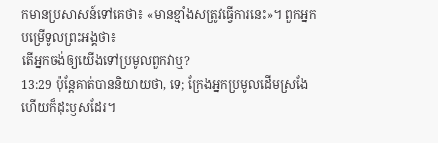កមានប្រសាសន៍ទៅគេថា៖ «មានខ្មាំងសត្រូវធ្វើការនេះ»។ ពួកអ្នកបម្រើទូលព្រះអង្គថា៖
តើអ្នកចង់ឲ្យយើងទៅប្រមូលពួកវាឬ?
13:29 ប៉ុន្តែគាត់បាននិយាយថា, ទេ; ក្រែងអ្នកប្រមូលដើមស្រងែហើយក៏ដុះឫសដែរ។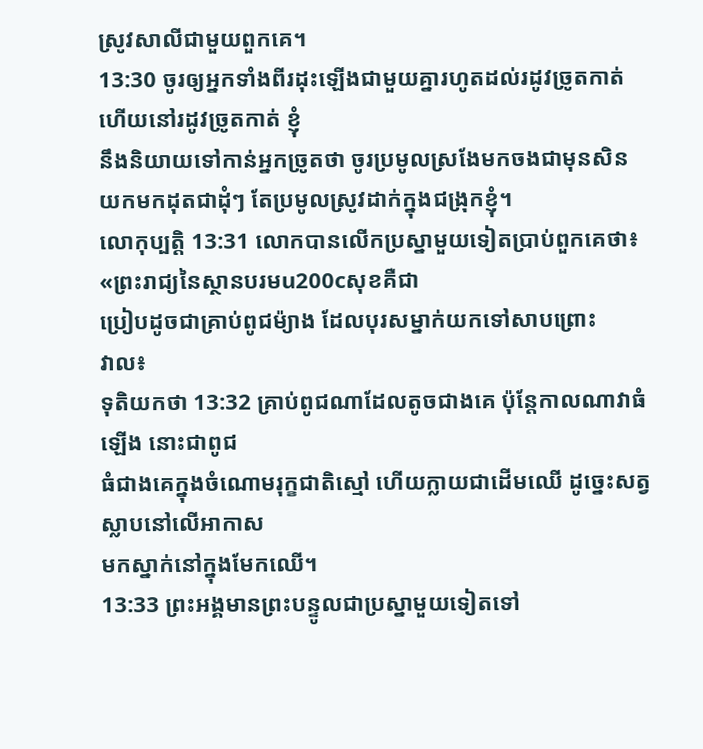ស្រូវសាលីជាមួយពួកគេ។
13:30 ចូរឲ្យអ្នកទាំងពីរដុះឡើងជាមួយគ្នារហូតដល់រដូវច្រូតកាត់ ហើយនៅរដូវច្រូតកាត់ ខ្ញុំ
នឹងនិយាយទៅកាន់អ្នកច្រូតថា ចូរប្រមូលស្រងែមកចងជាមុនសិន
យកមកដុតជាដុំៗ តែប្រមូលស្រូវដាក់ក្នុងជង្រុកខ្ញុំ។
លោកុប្បត្តិ 13:31 លោកបានលើកប្រស្នាមួយទៀតប្រាប់ពួកគេថា៖ «ព្រះរាជ្យនៃស្ថានបរមu200cសុខគឺជា
ប្រៀបដូចជាគ្រាប់ពូជម៉្យាង ដែលបុរសម្នាក់យកទៅសាបព្រោះ
វាល៖
ទុតិយកថា 13:32 គ្រាប់ពូជណាដែលតូចជាងគេ ប៉ុន្តែកាលណាវាធំឡើង នោះជាពូជ
ធំជាងគេក្នុងចំណោមរុក្ខជាតិស្មៅ ហើយក្លាយជាដើមឈើ ដូច្នេះសត្វស្លាបនៅលើអាកាស
មកស្នាក់នៅក្នុងមែកឈើ។
13:33 ព្រះអង្គមានព្រះបន្ទូលជាប្រស្នាមួយទៀតទៅ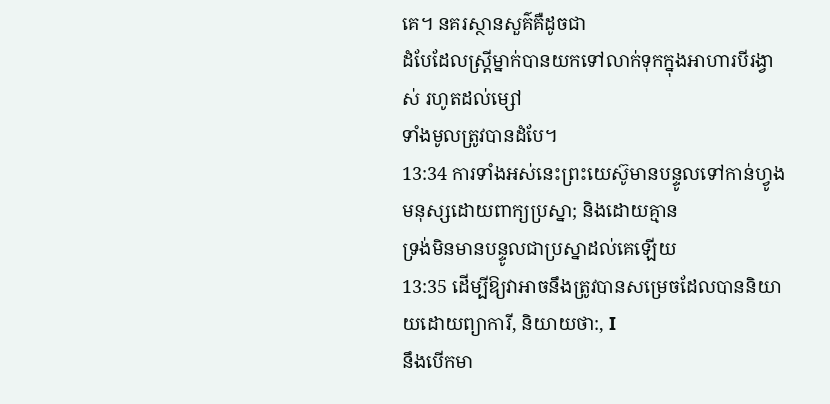គេ។ នគរស្ថានសួគ៌គឺដូចជា
ដំបែដែលស្ត្រីម្នាក់បានយកទៅលាក់ទុកក្នុងអាហារបីរង្វាស់ រហូតដល់ម្សៅ
ទាំងមូលត្រូវបានដំបែ។
13:34 ការទាំងអស់នេះព្រះយេស៊ូមានបន្ទូលទៅកាន់ហ្វូងមនុស្សដោយពាក្យប្រស្នា; និងដោយគ្មាន
ទ្រង់មិនមានបន្ទូលជាប្រស្នាដល់គេឡើយ
13:35 ដើម្បីឱ្យវាអាចនឹងត្រូវបានសម្រេចដែលបាននិយាយដោយព្យាការី, និយាយថា:, I
នឹងបើកមា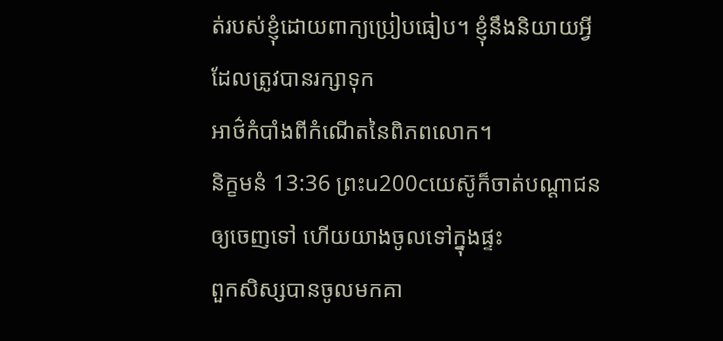ត់របស់ខ្ញុំដោយពាក្យប្រៀបធៀប។ ខ្ញុំនឹងនិយាយអ្វីដែលត្រូវបានរក្សាទុក
អាថ៌កំបាំងពីកំណើតនៃពិភពលោក។
និក្ខមនំ 13:36 ព្រះu200cយេស៊ូក៏ចាត់បណ្ដាជនឲ្យចេញទៅ ហើយយាងចូលទៅក្នុងផ្ទះ
ពួកសិស្សបានចូលមកគា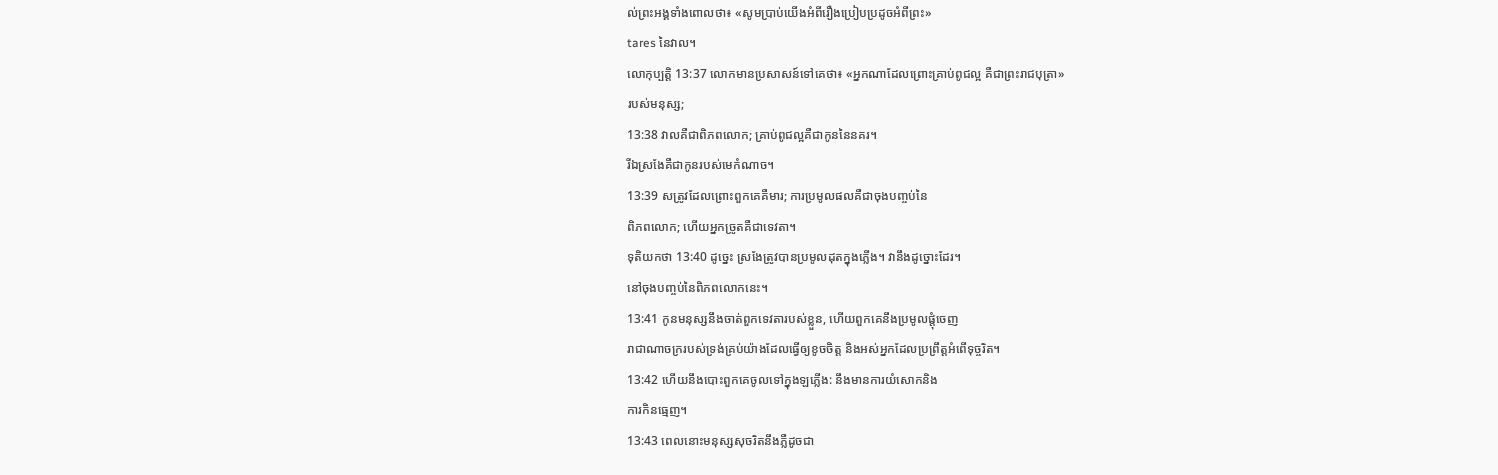ល់ព្រះអង្គទាំងពោលថា៖ «សូមប្រាប់យើងអំពីរឿងប្រៀបប្រដូចអំពីព្រះ»
tares នៃវាល។
លោកុប្បត្តិ 13:37 លោកមានប្រសាសន៍ទៅគេថា៖ «អ្នកណាដែលព្រោះគ្រាប់ពូជល្អ គឺជាព្រះរាជបុត្រា»
របស់មនុស្ស;
13:38 វាលគឺជាពិភពលោក; គ្រាប់ពូជល្អគឺជាកូននៃនគរ។
រីឯស្រងែគឺជាកូនរបស់មេកំណាច។
13:39 សត្រូវដែលព្រោះពួកគេគឺមារ; ការប្រមូលផលគឺជាចុងបញ្ចប់នៃ
ពិភពលោក; ហើយអ្នកច្រូតគឺជាទេវតា។
ទុតិយកថា 13:40 ដូច្នេះ ស្រងែត្រូវបានប្រមូលដុតក្នុងភ្លើង។ វានឹងដូច្នោះដែរ។
នៅចុងបញ្ចប់នៃពិភពលោកនេះ។
13:41 កូនមនុស្សនឹងចាត់ពួកទេវតារបស់ខ្លួន, ហើយពួកគេនឹងប្រមូលផ្ដុំចេញ
រាជាណាចក្ររបស់ទ្រង់គ្រប់យ៉ាងដែលធ្វើឲ្យខូចចិត្ត និងអស់អ្នកដែលប្រព្រឹត្តអំពើទុច្ចរិត។
13:42 ហើយនឹងបោះពួកគេចូលទៅក្នុងឡភ្លើង: នឹងមានការយំសោកនិង
ការកិនធ្មេញ។
13:43 ពេលនោះមនុស្សសុចរិតនឹងភ្លឺដូចជា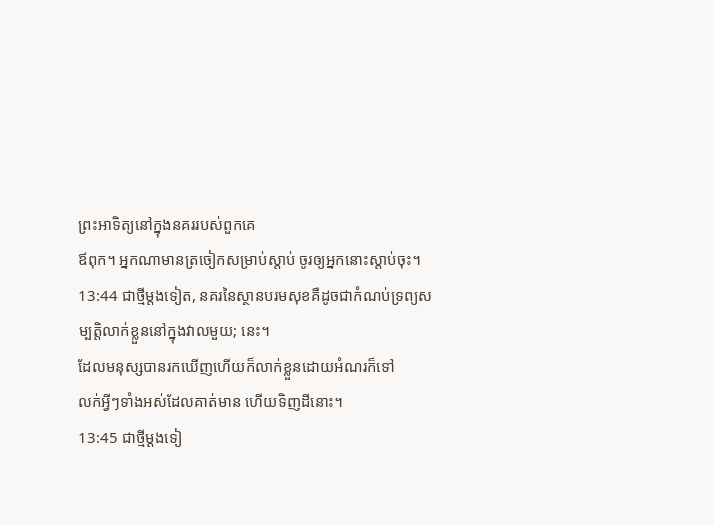ព្រះអាទិត្យនៅក្នុងនគររបស់ពួកគេ
ឪពុក។ អ្នកណាមានត្រចៀកសម្រាប់ស្តាប់ ចូរឲ្យអ្នកនោះស្តាប់ចុះ។
13:44 ជាថ្មីម្តងទៀត, នគរនៃស្ថានបរមសុខគឺដូចជាកំណប់ទ្រព្យសម្បត្តិលាក់ខ្លួននៅក្នុងវាលមួយ; នេះ។
ដែលមនុស្សបានរកឃើញហើយក៏លាក់ខ្លួនដោយអំណរក៏ទៅ
លក់អ្វីៗទាំងអស់ដែលគាត់មាន ហើយទិញដីនោះ។
13:45 ជាថ្មីម្តងទៀ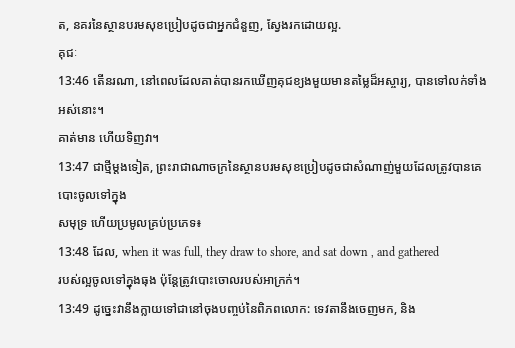ត, នគរនៃស្ថានបរមសុខប្រៀបដូចជាអ្នកជំនួញ, ស្វែងរកដោយល្អ.
គុជៈ
13:46 តើនរណា, នៅពេលដែលគាត់បានរកឃើញគុជខ្យងមួយមានតម្លៃដ៏អស្ចារ្យ, បានទៅលក់ទាំងអស់នោះ។
គាត់មាន ហើយទិញវា។
13:47 ជាថ្មីម្តងទៀត, ព្រះរាជាណាចក្រនៃស្ថានបរមសុខប្រៀបដូចជាសំណាញ់មួយដែលត្រូវបានគេបោះចូលទៅក្នុង
សមុទ្រ ហើយប្រមូលគ្រប់ប្រភេទ៖
13:48 ដែល, when it was full, they draw to shore, and sat down , and gathered
របស់ល្អចូលទៅក្នុងធុង ប៉ុន្តែត្រូវបោះចោលរបស់អាក្រក់។
13:49 ដូច្នេះវានឹងក្លាយទៅជានៅចុងបញ្ចប់នៃពិភពលោក: ទេវតានឹងចេញមក, និង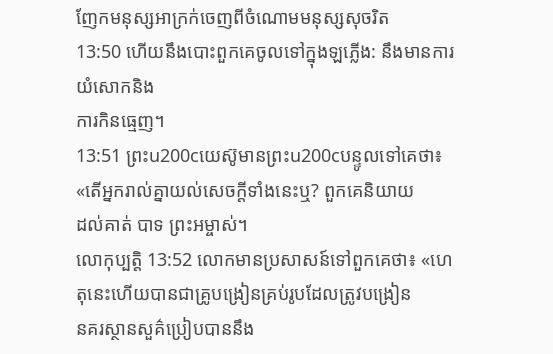ញែកមនុស្សអាក្រក់ចេញពីចំណោមមនុស្សសុចរិត
13:50 ហើយនឹងបោះពួកគេចូលទៅក្នុងឡភ្លើង: នឹងមានការយំសោកនិង
ការកិនធ្មេញ។
13:51 ព្រះu200cយេស៊ូមានព្រះu200cបន្ទូលទៅគេថា៖ «តើអ្នករាល់គ្នាយល់សេចក្ដីទាំងនេះឬ? ពួកគេនិយាយ
ដល់គាត់ បាទ ព្រះអម្ចាស់។
លោកុប្បត្តិ 13:52 លោកមានប្រសាសន៍ទៅពួកគេថា៖ «ហេតុនេះហើយបានជាគ្រូបង្រៀនគ្រប់រូបដែលត្រូវបង្រៀន
នគរស្ថានសួគ៌ប្រៀបបាននឹង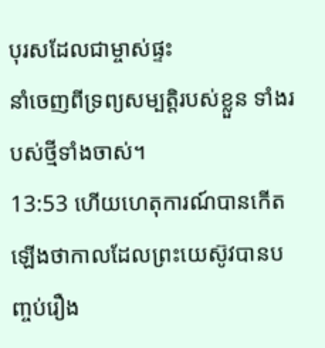បុរសដែលជាម្ចាស់ផ្ទះ
នាំចេញពីទ្រព្យសម្បត្តិរបស់ខ្លួន ទាំងរបស់ថ្មីទាំងចាស់។
13:53 ហើយហេតុការណ៍បានកើតឡើងថាកាលដែលព្រះយេស៊ូវបានបញ្ចប់រឿង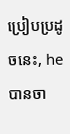ប្រៀបប្រដូចនេះ, he
បានចា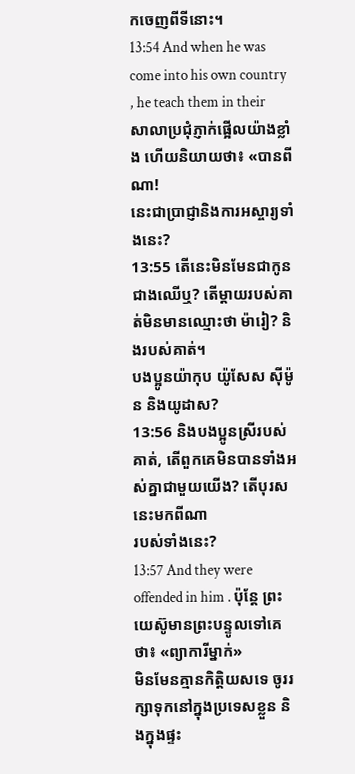កចេញពីទីនោះ។
13:54 And when he was come into his own country , he teach them in their
សាលាប្រជុំភ្ញាក់ផ្អើលយ៉ាងខ្លាំង ហើយនិយាយថា៖ «បានពីណា!
នេះជាប្រាជ្ញានិងការអស្ចារ្យទាំងនេះ?
13:55 តើនេះមិនមែនជាកូនជាងឈើឬ? តើម្តាយរបស់គាត់មិនមានឈ្មោះថា ម៉ារៀ? និងរបស់គាត់។
បងប្អូនយ៉ាកុប យ៉ូសែស ស៊ីម៉ូន និងយូដាស?
13:56 និងបងប្អូនស្រីរបស់គាត់, តើពួកគេមិនបានទាំងអស់គ្នាជាមួយយើង? តើបុរសនេះមកពីណា
របស់ទាំងនេះ?
13:57 And they were offended in him . ប៉ុន្តែ ព្រះយេស៊ូមានព្រះបន្ទូលទៅគេថា៖ «ព្យាការីម្នាក់»
មិនមែនគ្មានកិត្តិយសទេ ចូររក្សាទុកនៅក្នុងប្រទេសខ្លួន និងក្នុងផ្ទះ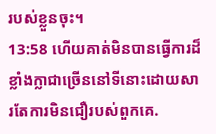របស់ខ្លួនចុះ។
13:58 ហើយគាត់មិនបានធ្វើការដ៏ខ្លាំងក្លាជាច្រើននៅទីនោះដោយសារតែការមិនជឿរបស់ពួកគេ.